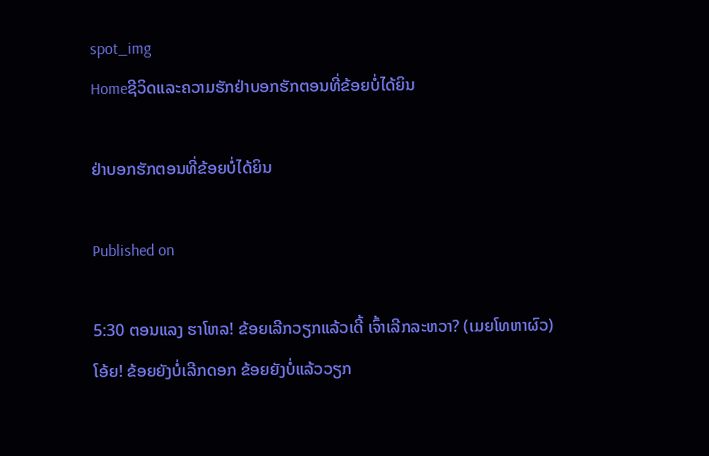spot_img
Homeຊີວິດແລະຄວາມຮັກຢ່າບອກຮັກຕອນທີ່ຂ້ອຍບໍ່ໄດ້ຍິນ

ຢ່າບອກຮັກຕອນທີ່ຂ້ອຍບໍ່ໄດ້ຍິນ

Published on

5:30 ຕອນແລງ ຮາໂຫລ! ຂ້ອຍເລີກວຽກແລ້ວເດີ້ ເຈົ້າເລີກລະຫວາ? (ເມຍໂທຫາຜົວ)
ໂອ້ຍ! ຂ້ອຍຍັງບໍ່ເລີກດອກ ຂ້ອຍຍັງບໍ່ແລ້ວວຽກ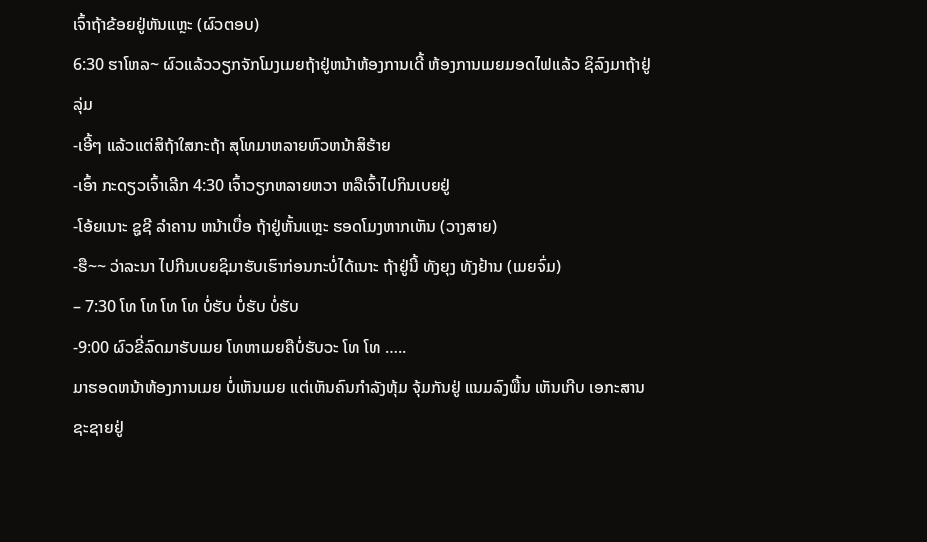ເຈົ້າຖ້າຂ້ອຍຢູ່ຫັນແຫຼະ (ຜົວຕອບ)
6:30 ຮາໂຫລ~ ຜົວແລ້ວວຽກຈັກໂມງເມຍຖ້າຢູ່ຫນ້າຫ້ອງການເດີ້ ຫ້ອງການເມຍມອດໄຟແລ້ວ ຊິລົງມາຖ້າຢູ່ລຸ່ມ
-ເອີ້ໆ ແລ້ວແຕ່ສິຖ້າໃສກະຖ້າ ສຸໂທມາຫລາຍຫົວຫນ້າສິຮ້າຍ
-ເອົ້າ ກະດຽວເຈົ້າເລີກ 4:30 ເຈົ້າວຽກຫລາຍຫວາ ຫລືເຈົ້າໄປກິນເບຍຢູ່
-ໂອ້ຍເນາະ ຊູຊີ ລຳຄານ ຫນ້າເບື່ອ ຖ້າຢູ່ຫັ້ນແຫຼະ ຮອດໂມງຫາກເຫັນ (ວາງສາຍ)
-ຮື~~ ວ່າລະນາ ໄປກີນເບຍຊິມາຮັບເຮົາກ່ອນກະບໍ່ໄດ້ເນາະ ຖ້າຢູ່ນີ້ ທັງຍຸງ ທັງຢ້ານ (ເມຍຈົ່ມ)
– 7:30 ໂທ ໂທ ໂທ ໂທ ບໍ່ຮັບ ບໍ່ຮັບ ບໍ່ຮັບ
-9:00 ຜົວຂີ່ລົດມາຮັບເມຍ ໂທຫາເມຍຄືບໍ່ຮັບວະ ໂທ ໂທ …..
ມາຮອດຫນ້າຫ້ອງການເມຍ ບໍ່ເຫັນເມຍ ແຕ່ເຫັນຄົນກຳລັງຫຸ້ມ ຈຸ້ມກັນຢູ່ ແນມລົງພື້ນ ເຫັນເກີບ ເອກະສານ ຊະຊາຍຢູ່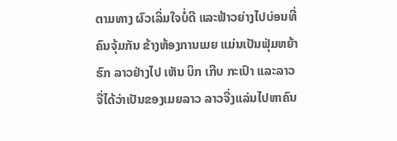ຕາມທາງ ຜົວເລິ່ມໃຈບໍ່ດີ ແລະຟ້າວຍ່າງໄປບ່ອນທີ່ຄົນຈຸ້ມກັນ ຂ້າງຫ້ອງການເມຍ ແມ່ນເປັນຟຸ່ມຫຍ້າຮົກ ລາວຢ່າງໄປ ເຫັນ ບິກ ເກີບ ກະເປົາ ແລະລາວຈື່ໄດ້ວ່າເປັນຂອງເມຍລາວ ລາວຈື່ງແລ່ນໄປຫາຄົນ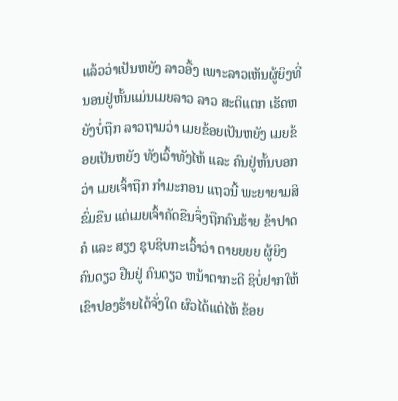ແລ້ວວ່າເປັນຫຍັງ ລາວອື້ງ ເພາະລາວເຫັນຜູ້ຍິງທີ່ນອນຢູ່ຫັ້ນແມ່ນເມຍລາວ ລາວ ສະຕິແຕກ ເຮັດຫຍັງບໍ່ຖືກ ລາວຖາມວ່າ ເມຍຂ້ອຍເປັນຫຍັງ ເມຍຂ້ອຍເປັນຫຍັງ ທັງເວົ້າທັງໄຫ້ ແລະ ຄົນຢູ່ຫັ້ນບອກວ່າ ເມຍເຈົ້າຖືກ ກຳມະກອນ ແຖວນີ້ ພະຍາຍາມສິຂົ່ມຂືນ ແຕ່ເມຍເຈົ້າຄັດຂືນຈຶ່ງຖືກຄົນຮ້າຍ ຂ້າປາດຄໍ ແລະ ສຽງ ຊຸບຊິບກະເວົ້າວ່າ ຕາຍຍຍຍ ຜູ້ຍິງຄົນດຽວ ຢືນຢູ່ ຄົນດຽວ ຫນ້າຕາກະດີ ຊິບໍ່ຢາກໃຫ້ເຂົາປອງຮ້າຍໄດ້ຈັ່ງໃດ ຜົວໄດ້ແຕ່ໄຫ້ ຂ້ອຍ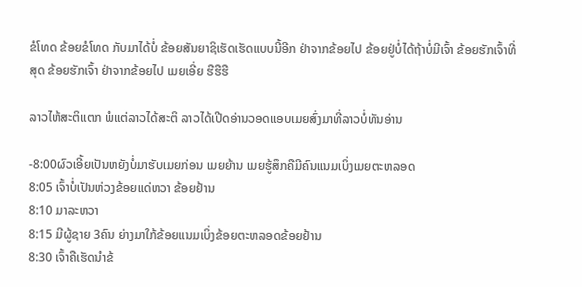ຂໍໂທດ ຂ້ອຍຂໍໂທດ ກັບມາໄດ້ບໍ່ ຂ້ອຍສັນຍາຊິເຮັດເຮັດແບບນີ້ອີກ ຢ່າຈາກຂ້ອຍໄປ ຂ້ອຍຢູ່ບໍ່ໄດ້ຖ້າບໍ່ມີເຈົ້າ ຂ້ອຍຮັກເຈົ້າທີ່ສຸດ ຂ້ອຍຮັກເຈົ້າ ຢ່າຈາກຂ້ອຍໄປ ເມຍເອີ່ຍ ຮືຮືຮື

ລາວໄຫ້ສະຕິແຕກ ພໍແຕ່ລາວໄດ້ສະຕິ ລາວໄດ້ເປີດອ່ານວອດແອບເມຍສົ່ງມາທີ່ລາວບໍ່ທັນອ່ານ

-8:00ຜົວເອີ້ຍເປັນຫຍັງບໍ່ມາຮັບເມຍກ່ອນ ເມຍຍ້ານ ເມຍຮູ້ສຶກຄືມີຄົນແນມເບິ່ງເມຍຕະຫລອດ
8:05 ເຈົ້າບໍ່ເປັນຫ່ວງຂ້ອຍແດ່ຫວາ ຂ້ອຍຢ້ານ
8:10 ມາລະຫວາ
8:15 ມີຜູ້ຊາຍ 3ຄົນ ຍ່າງມາໃກ້ຂ້ອຍແນມເບິ່ງຂ້ອຍຕະຫລອດຂ້ອຍຢ້ານ
8:30 ເຈົ້າຄືເຮັດນຳຂ້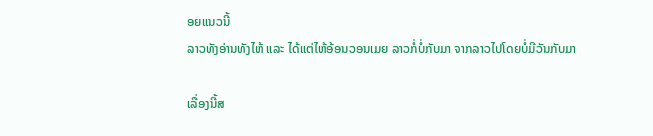ອຍແນວນີ້
ລາວທັງອ່ານທັງໄຫ້ ແລະ ໄດ້ແຕ່ໄຫ້ອ້ອນວອນເມຍ ລາວກໍ່ບໍ່ກັບມາ ຈາກລາວໄປໂດຍບໍ່ມີວັນກັບມາ

ເລື່ອງນີ້ສ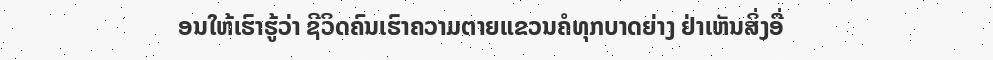ອນໃຫ້ເຮົາຮູ້ວ່າ ຊີວິດຄົນເຮົາຄວາມຕາຍແຂວນຄໍທຸກບາດຍ່າງ ຢ່າເຫັນສິ່ງອື່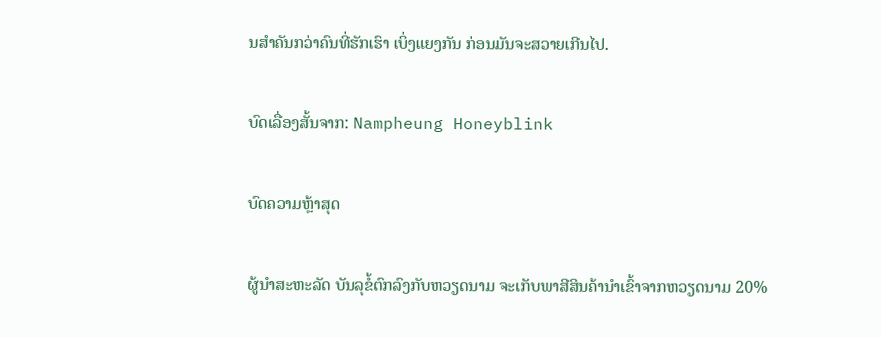ນສຳຄັນກວ່າຄົນທີ່ຮັກເຮົາ ເບິ່ງແຍງກັນ ກ່ອນມັນຈະສວາຍເກີນໄປ.

ບົດເລື່ອງສັ້ນຈາກ: Nampheung Honeyblink

ບົດຄວາມຫຼ້າສຸດ

ຜູ້ນຳສະຫະລັດ ບັນລຸຂໍ້ຕົກລົງກັບຫວຽດນາມ ຈະເກັບພາສີສິນຄ້ານຳເຂົ້າຈາກຫວຽດນາມ 20%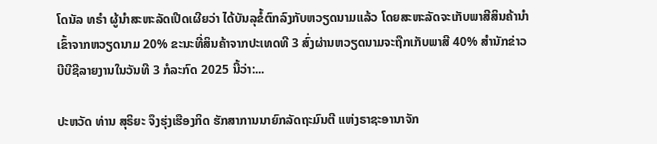ໂດນັລ ທຣຳ ຜູ້ນຳສະຫະລັດເປີດເຜີຍວ່າ ໄດ້ບັນລຸຂໍ້ຕົກລົງກັບຫວຽດນາມແລ້ວ ໂດຍສະຫະລັດຈະເກັບພາສີສິນຄ້ານຳເຂົ້າຈາກຫວຽດນາມ 20% ຂະນະທີ່ສິນຄ້າຈາກປະເທດທີ 3 ສົ່ງຜ່ານຫວຽດນາມຈະຖືກເກັບພາສີ 40% ສຳນັກຂ່າວບີບີຊີລາຍງານໃນວັນທີ 3 ກໍລະກົດ 2025 ນີ້ວ່າ:...

ປະຫວັດ ທ່ານ ສຸຣິຍະ ຈຶງຮຸ່ງເຮືອງກິດ ຮັກສາການນາຍົກລັດຖະມົນຕີ ແຫ່ງຣາຊະອານາຈັກ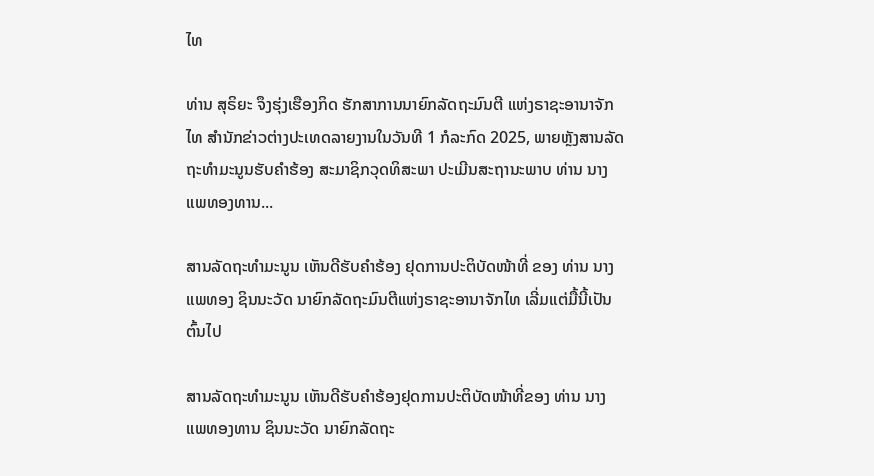ໄທ

ທ່ານ ສຸຣິຍະ ຈຶງຮຸ່ງເຮືອງກິດ ຮັກສາການນາຍົກລັດຖະມົນຕີ ແຫ່ງຣາຊະອານາຈັກໄທ ສຳນັກຂ່າວຕ່າງປະເທດລາຍງານໃນວັນທີ 1 ກໍລະກົດ 2025, ພາຍຫຼັງສານລັດຖະທຳມະນູນຮັບຄຳຮ້ອງ ສະມາຊິກວຸດທິສະພາ ປະເມີນສະຖານະພາບ ທ່ານ ນາງ ແພທອງທານ...

ສານລັດຖະທຳມະນູນ ເຫັນດີຮັບຄຳຮ້ອງ ຢຸດການປະຕິບັດໜ້າທີ່ ຂອງ ທ່ານ ນາງ ແພທອງ ຊິນນະວັດ ນາຍົກລັດຖະມົນຕີແຫ່ງຣາຊະອານາຈັກໄທ ເລີ່ມແຕ່ມື້ນີ້ເປັນຕົ້ນໄປ

ສານລັດຖະທຳມະນູນ ເຫັນດີຮັບຄຳຮ້ອງຢຸດການປະຕິບັດໜ້າທີ່ຂອງ ທ່ານ ນາງ ແພທອງທານ ຊິນນະວັດ ນາຍົກລັດຖະ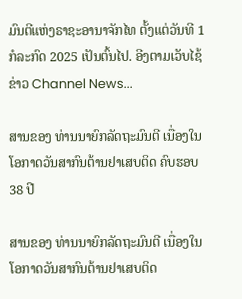ມົນຕີແຫ່ງຣາຊະອານາຈັກໄທ ຕັ້ງແຕ່ວັນທີ 1 ກໍລະກົດ 2025 ເປັນຕົ້ນໄປ. ອີງຕາມເວັບໄຊ້ຂ່າວ Channel News...

ສານຂອງ ທ່ານນາຍົກລັດຖະມົນຕີ ເນື່ອງໃນໂອກາດວັນສາກົນຕ້ານຢາເສບຕິດ ຄົບຮອບ 38 ປີ

ສານຂອງ ທ່ານນາຍົກລັດຖະມົນຕີ ເນື່ອງໃນໂອກາດວັນສາກົນຕ້ານຢາເສບຕິດ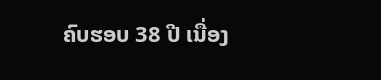ຄົບຮອບ 38 ປີ ເນື່ອງ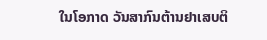ໃນໂອກາດ ວັນສາກົນຕ້ານຢາເສບຕິ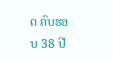ດ ຄົບຮອບ 38 ປີ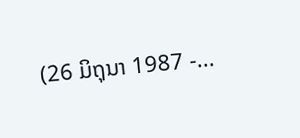(26 ມິຖຸນາ 1987 -...